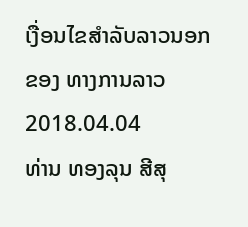ເງື່ອນໄຂສໍາລັບລາວນອກ ຂອງ ທາງການລາວ
2018.04.04
ທ່ານ ທອງລຸນ ສີສຸ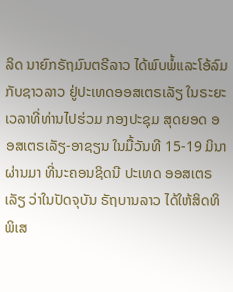ລິດ ນາຍົກຣັຖມົນຕຣີລາວ ໄດ້ພົບພໍ້ແລະໂອ້ລົມກັບຊາວລາວ ຢູ່ປະເທດອອສເຕຣເລັຽ ໃນຣະຍະເວລາທີ່ທ່ານໄປຮ່ວມ ກອງປະຊຸມ ສຸດຍອດ ອອສເຕຣເລັຽ-ອາຊຽນ ໃນມື້ວັນທີ 15-19 ມິນາ ຜ່ານມາ ທີ່ນະຄອນຊິດນີ ປະເທດ ອອສເຕຣເລັຽ ວ່າໃນປັດຈຸບັນ ຣັຖບານລາວ ໄດ້ໃຫ້ສິດທິພິເສ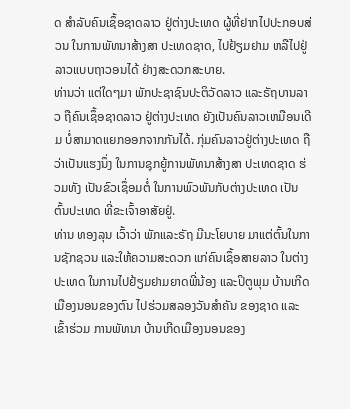ດ ສຳລັບຄົນເຊຶ້ອຊາດລາວ ຢູ່ຕ່າງປະເທດ ຜູ້ທີ່ຢາກໄປປະກອບສ່ວນ ໃນການພັທນາສ້າງສາ ປະເທດຊາດ, ໄປຢ້ຽມຢາມ ຫລືໄປຢູ່ລາວແບບຖາວອນໄດ້ ຢ່າງສະດວກສະບາຍ.
ທ່ານວ່າ ແຕ່ໃດໆມາ ພັກປະຊາຊົນປະຕິວັດລາວ ແລະຣັຖບານລາວ ຖືຄົນເຊຶ້ອຊາດລາວ ຢູ່ຕ່າງປະເທດ ຍັງເປັນຄົນລາວເຫມືອນເດີມ ບໍ່ສາມາດແຍກອອກຈາກກັນໄດ້. ກຸ່ມຄົນລາວຢູ່ຕ່າງປະເທດ ຖືວ່າເປັນແຮງນຶ່ງ ໃນການຊຸກຍູ້ການພັທນາສ້າງສາ ປະເທດຊາດ ຮ່ວມທັງ ເປັນຂົວເຊຶ່ອມຕໍ່ ໃນການພົວພັນກັບຕ່າງປະເທດ ເປັນຕົ້ນປະເທດ ທີ່ຂະເຈົ້າອາສັຍຢູ່.
ທ່ານ ທອງລຸນ ເວົ້າວ່າ ພັກແລະຣັຖ ມີນະໂຍບາຍ ມາແຕ່ຕົ້ນໃນການຊັກຊວນ ແລະໃຫ້ຄວາມສະດວກ ແກ່ຄົນເຊຶ້ອສາຍລາວ ໃນຕ່າງ ປະເທດ ໃນການໄປຢ້ຽມຢາມຍາດພີ່ນ້ອງ ແລະປິຕູພຸມ ບ້ານເກີດເມືອງນອນຂອງຕົນ ໄປຮ່ວມສລອງວັນສຳຄັນ ຂອງຊາດ ແລະເຂົ້າຮ່ວມ ການພັທນາ ບ້ານເກີດເມືອງນອນຂອງ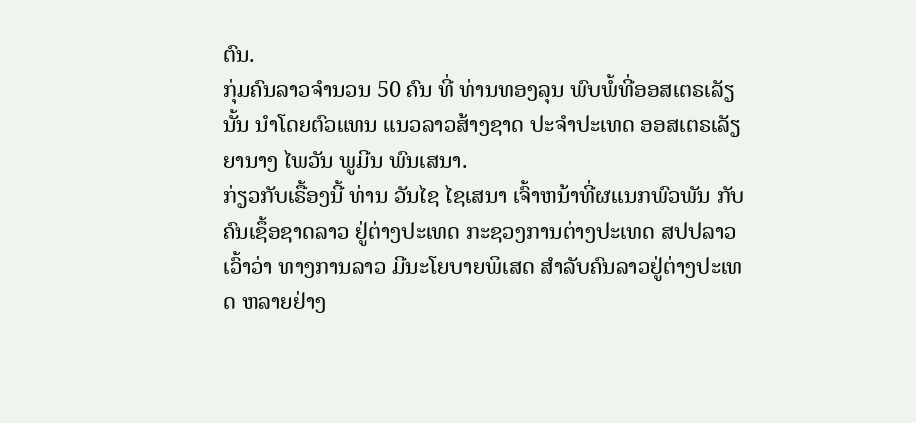ຕົນ.
ກຸ່ມຄົນລາວຈຳນວນ 50 ຄົນ ທີ່ ທ່ານທອງລຸນ ພົບພໍ້ທີ່ອອສເຕຣເລັຽນັ້ນ ນຳໂດຍຕົວແທນ ແນວລາວສ້າງຊາດ ປະຈຳປະເທດ ອອສເຕຣເລັຽ ຍານາງ ໄພວັນ ພູມີນ ພົນເສນາ.
ກ່ຽວກັບເຣື້ອງນີ້ ທ່ານ ວັນໄຊ ໄຊເສນາ ເຈົ້າຫນ້າທີ່ຜແນກພົວພັນ ກັບຄົນເຊຶ້ອຊາດລາວ ຢູ່ຕ່າງປະເທດ ກະຊວງການຕ່າງປະເທດ ສປປລາວ ເວົ້າວ່າ ທາງການລາວ ມີນະໂຍບາຍພິເສດ ສຳລັບຄົນລາວຢູ່ຕ່າງປະເທດ ຫລາຍຢ່າງ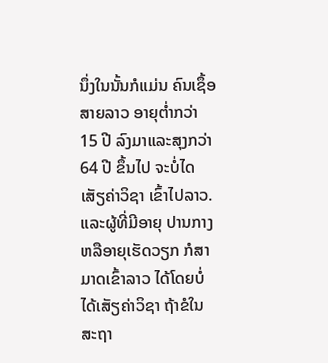ນຶ່ງໃນນັ້ນກໍແມ່ນ ຄົນເຊຶ້ອສາຍລາວ ອາຍຸຕ່ຳກວ່າ 15 ປີ ລົງມາແລະສຸງກວ່າ 64 ປີ ຂຶ້ນໄປ ຈະບໍ່ໄດເສັຽຄ່າວິຊາ ເຂົ້າໄປລາວ. ແລະຜູ້ທີ່ມີອາຍຸ ປານກາງ ຫລືອາຍຸເຮັດວຽກ ກໍສາມາດເຂົ້າລາວ ໄດ້ໂດຍບໍ່ໄດ້ເສັຽຄ່າວິຊາ ຖ້າຂໍໃນສະຖາ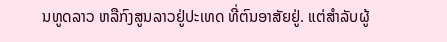ນທູດລາວ ຫລືກົງສູນລາວຢູ່ປະເທດ ທີ່ຕົນອາສັຍຢູ່. ແຕ່ສຳລັບຜູ້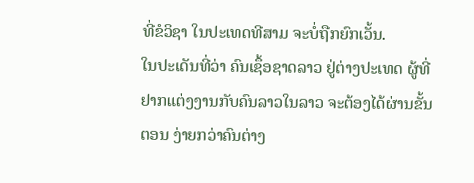ທີ່ຂໍວິຊາ ໃນປະເທດທີສາມ ຈະບໍ່ຖືກຍົກເວັ້ນ.
ໃນປະເດັນທີ່ວ່າ ຄົນເຊຶ້ອຊາດລາວ ຢູ່ຕ່າງປະເທດ ຜູ້ທີ່ຢາກແຕ່ງງານກັບຄົນລາວໃນລາວ ຈະຕ້ອງໄດ້ຜ່ານຂັ້ນຕອນ ງ່າຍກວ່າຄົນຕ່າງ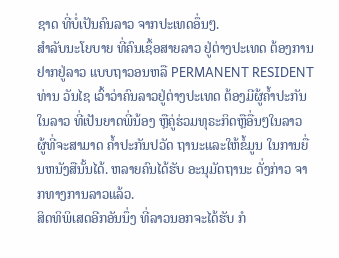ຊາດ ທີ່ບໍ່ເປັນຄົນລາວ ຈາກປະເທດອຶ່ນໆ.
ສຳລັບນະໂຍບາຍ ທີ່ຄົນເຊຶ້ອສາຍລາວ ຢູ່ຕ່າງປະເທດ ຕ້ອງການຢາກຢູ່ລາວ ແບບຖາວອນຫລື PERMANENT RESIDENT ທ່ານ ວັນໄຊ ເວົ້າວ່າຄົນລາວຢູ່ຕ່າງປະເທດ ຕ້ອງມີຜູ້ຄ້ຳປະກັນໃນລາວ ທີ່ເປັນຍາດພີ່ນ້ອງ ຫຼືຄູ່ຮ່ວມທຸຣະກິດຫຼືອື່ນໆໃນລາວ ຜູ້ທີ່ຈະສາມາດ ຄ້ຳປະກັນປວັດ ຖານະແລະໃຫ້ຂໍ້ມູນ ໃນການຍື່ນຫນັງສືນັ້ນໄດ້. ຫລາຍຄົນໄດ້ຮັບ ອະນຸມັດຖານະ ດັ່ງກ່າວ ຈາກທາງການລາວແລ້ວ.
ສິດທິພິເສດອີກອັນນຶ່ງ ທີ່ລາວນອກຈະໄດ້ຮັບ ກໍ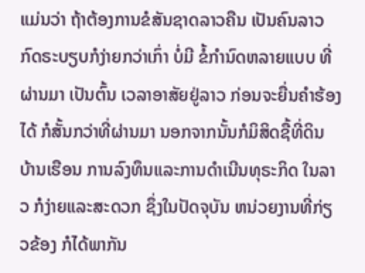ແມ່ນວ່າ ຖ້າຕ້ອງການຂໍສັນຊາດລາວຄືນ ເປັນຄົນລາວ ກົດຣະບຽບກໍງ່າຍກວ່າເກົ່າ ບໍ່ມີ ຂໍ້ກຳນົດຫລາຍແບບ ທີ່ຜ່ານມາ ເປັນຕົ້ນ ເວລາອາສັຍຢູ່ລາວ ກ່ອນຈະຍື່ນຄຳຮ້ອງໄດ້ ກໍສັ້ນກວ່າທີ່ຜ່ານມາ ນອກຈາກນັ້ນກໍມິສິດຊື້ທີ່ດິນ ບ້ານເຮືອນ ການລົງທຶນແລະການດຳເນີນທຸຣະກິດ ໃນລາວ ກໍງ່າຍແລະສະດວກ ຊຶ່ງໃນປັດຈຸບັນ ຫນ່ວຍງານທີ່ກ່ຽວຂ້ອງ ກໍໄດ້ພາກັນ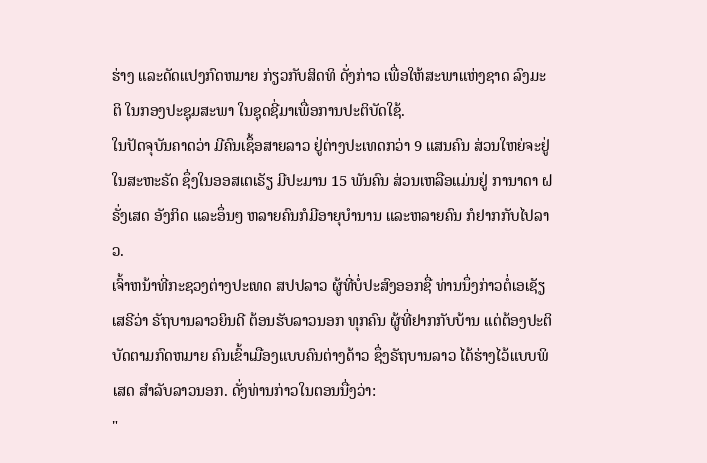ຮ່າງ ແລະດັດແປງກົດຫມາຍ ກ່ຽວກັບສິດທິ ດັ່ງກ່າວ ເພື່ອໃຫ້ສະພາແຫ່ງຊາດ ລົງມະຕິ ໃນກອງປະຊຸມສະພາ ໃນຊຸດຊີ່ມາເພື່ອການປະຕິບັດໃຊ້.
ໃນປັດຈຸບັນຄາດວ່າ ມີຄົນເຊຶ້ອສາຍລາວ ຢູ່ຕ່າງປະເທດກວ່າ 9 ແສນຄົນ ສ່ວນໃຫຍ່ຈະຢູ່ ໃນສະຫະຣັດ ຊຶ່ງໃນອອສເຕເຣັຽ ມີປະມານ 15 ພັນຄົນ ສ່ວນເຫລືອແມ່ນຢູ່ ການາດາ ຝຣັ່ງເສດ ອັງກິດ ແລະອຶ່ນໆ ຫລາຍຄົນກໍມີອາຍຸບຳນານ ແລະຫລາຍຄົນ ກໍຢາກກັບໄປລາວ.
ເຈົ້າຫນ້າທີ່ກະຊວງຕ່າງປະເທດ ສປປລາວ ຜູ້ທີ່ບໍ່ປະສົງອອກຊື່ ທ່ານນຶ່ງກ່າວຕໍ່ເອເຊັຽເສຣີວ່າ ຣັຖບານລາວຍິນດີ ຕ້ອນຮັບລາວນອກ ທຸກຄົນ ຜູ້ທີ່ຢາກກັບບ້ານ ແຕ່ຕ້ອງປະຕິບັດຕາມກົດຫມາຍ ຄົນເຂົ້າເມືອງແບບຄົນຕ່າງດ້າວ ຊຶ່ງຣັຖບານລາວ ໄດ້ຮ່າງໄວ້ແບບພິເສດ ສຳລັບລາວນອກ. ດັ່ງທ່ານກ່າວໃນຕອນນື່ງວ່າ:
"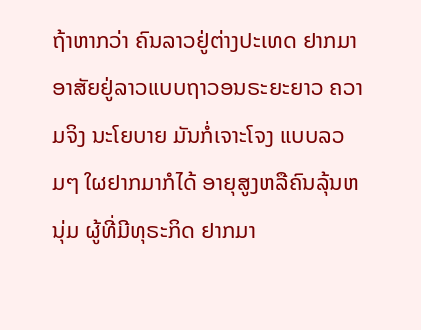ຖ້າຫາກວ່າ ຄົນລາວຢູ່ຕ່າງປະເທດ ຢາກມາອາສັຍຢູ່ລາວແບບຖາວອນຣະຍະຍາວ ຄວາມຈິງ ນະໂຍບາຍ ມັນກໍ່ເຈາະໂຈງ ແບບລວມໆ ໃຜຢາກມາກໍໄດ້ ອາຍຸສູງຫລືຄົນລຸ້ນຫນຸ່ມ ຜູ້ທີ່ມີທຸຣະກິດ ຢາກມາ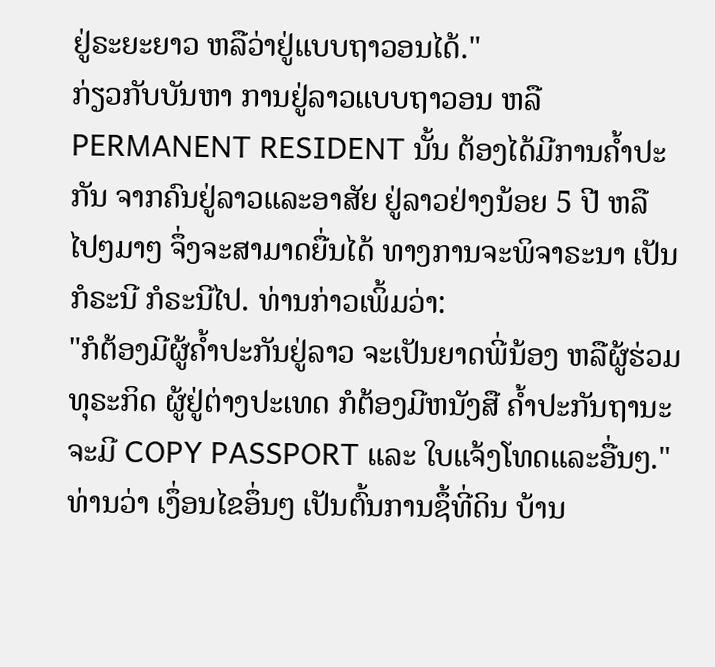ຢູ່ຣະຍະຍາວ ຫລືວ່າຢູ່ແບບຖາວອນໄດ້."
ກ່ຽວກັບບັນຫາ ການຢູ່ລາວແບບຖາວອນ ຫລື PERMANENT RESIDENT ນັ້ນ ຕ້ອງໄດ້ມີການຄ້ຳປະກັນ ຈາກຄົນຢູ່ລາວແລະອາສັຍ ຢູ່ລາວຢ່າງນ້ອຍ 5 ປີ ຫລືໄປໆມາໆ ຈຶ່ງຈະສາມາດຍື່ນໄດ້ ທາງການຈະພິຈາຣະນາ ເປັນກໍຣະນີ ກໍຣະນີໄປ. ທ່ານກ່າວເພິ້ມວ່າ:
"ກໍຕ້ອງມີຜູ້ຄ້ຳປະກັນຢູ່ລາວ ຈະເປັນຍາດພີ່ນ້ອງ ຫລືຜູ້ຮ່ວມທຸຣະກິດ ຜູ້ຢູ່ຕ່າງປະເທດ ກໍຕ້ອງມີຫນັງສື ຄ້ຳປະກັນຖານະ ຈະມີ COPY PASSPORT ແລະ ໃບແຈ້ງໂທດແລະອື່ນໆ."
ທ່ານວ່າ ເງຶ່ອນໄຂອຶ່ນໆ ເປັນຕົ້ນການຊຶ້ທີ່ດິນ ບ້ານ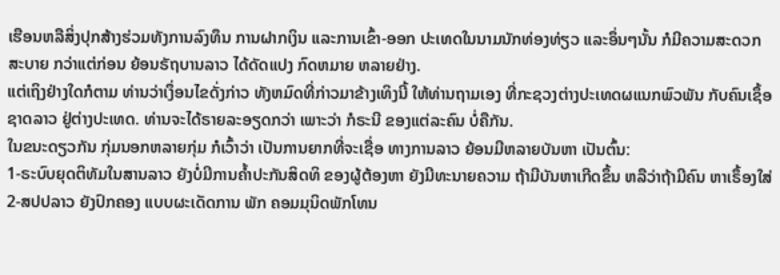ເຮືອນຫລືສິ່ງປຸກສ້າງຮ່ວມທັງການລົງທຶນ ການຝາກເງິນ ແລະການເຂົ້າ-ອອກ ປະເທດໃນນາມນັກທ່ອງທ່ຽວ ແລະອຶ່ນໆນັ້ນ ກໍມີຄວາມສະດວກສະບາຍ ກວ່າແຕ່ກ່ອນ ຍ້ອນຣັຖບານລາວ ໄດ້ດັດແປງ ກົດຫມາຍ ຫລາຍຢ່າງ.
ແຕ່ເຖິງຢ່າງໃດກໍຕາມ ທ່ານວ່າເງຶ່ອນໄຂດັ່ງກ່າວ ທັງຫມົດທີ່ກ່າວມາຂ້າງເທິງນີ້ ໃຫ້ທ່ານຖາມເອງ ທີ່ກະຊວງຕ່າງປະເທດຜແນກພົວພັນ ກັບຄົນເຊຶ້ອຊາດລາວ ຢູ່ຕ່າງປະເທດ. ທ່ານຈະໄດ້ຣາຍລະອຽດກວ່າ ເພາະວ່າ ກໍຣະນີ ຂອງແຕ່ລະຄົນ ບໍ່ຄືກັນ.
ໃນຂນະດຽວກັນ ກຸ່ມນອກຫລາຍກຸ່ມ ກໍເວົ້າວ່າ ເປັນການຍາກທີ່ຈະເຊື່ອ ທາງການລາວ ຍ້ອນມີຫລາຍບັນຫາ ເປັນຕົ້ນ:
1-ຣະບົບຍຸດຕິທັມໃນສານລາວ ຍັງບໍ່ມີການຄ້ຳປະກັນສິດທິ ຂອງຜູ້ຕ້ອງຫາ ຍັງມີທະນາຍຄວາມ ຖ້າມີບັນຫາເກີດຂຶ້ນ ຫລືວ່າຖ້າມີຄົນ ຫາເຣຶ້ອງໃສ່
2-ສປປລາວ ຍັງປົກຄອງ ແບບຜະເດັດການ ພັກ ຄອມມຸນິດພັກໂທນ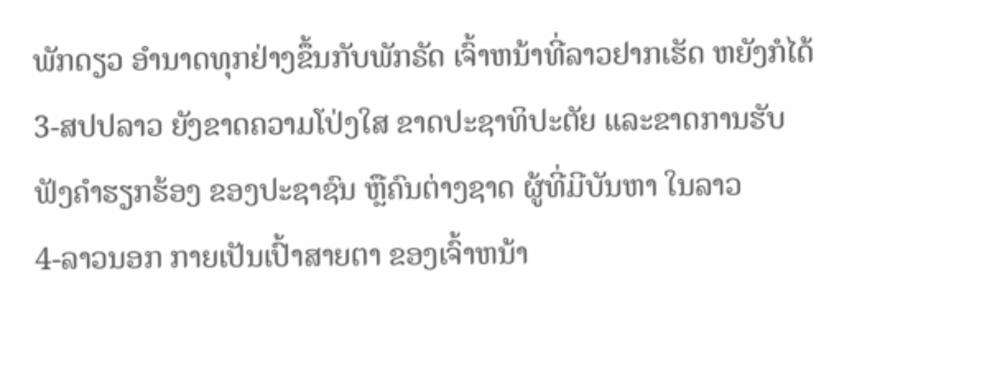ພັກດຽວ ອຳນາດທຸກຢ່າງຂຶ້ນກັບພັກຣັດ ເຈົ້າຫນ້າທີ່ລາວຢາກເຮັດ ຫຍັງກໍໄດ້
3-ສປປລາວ ຍັງຂາດຄວາມໂປ່ງໃສ ຂາດປະຊາທິປະຕັຍ ແລະຂາດການຮັບຟັງຄຳຮຽກຮ້ອງ ຂອງປະຊາຊົນ ຫຼືຄົນຕ່າງຊາດ ຜູ້ທີ່ມີບັນຫາ ໃນລາວ
4-ລາວນອກ ກາຍເປັນເປົ້າສາຍຕາ ຂອງເຈົ້າຫນ້າ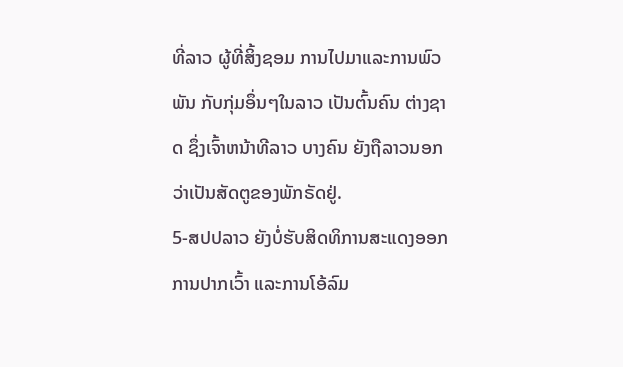ທີ່ລາວ ຜູ້ທີ່ສິ້ງຊອມ ການໄປມາແລະການພົວພັນ ກັບກຸ່ມອຶ່ນໆໃນລາວ ເປັນຕົ້ນຄົນ ຕ່າງຊາດ ຊຶ່ງເຈົ້າຫນ້າທີລາວ ບາງຄົນ ຍັງຖືລາວນອກ ວ່າເປັນສັດຕູຂອງພັກຣັດຢູ່.
5-ສປປລາວ ຍັງບໍ່ຮັບສິດທິການສະແດງອອກ ການປາກເວົ້າ ແລະການໂອ້ລົມ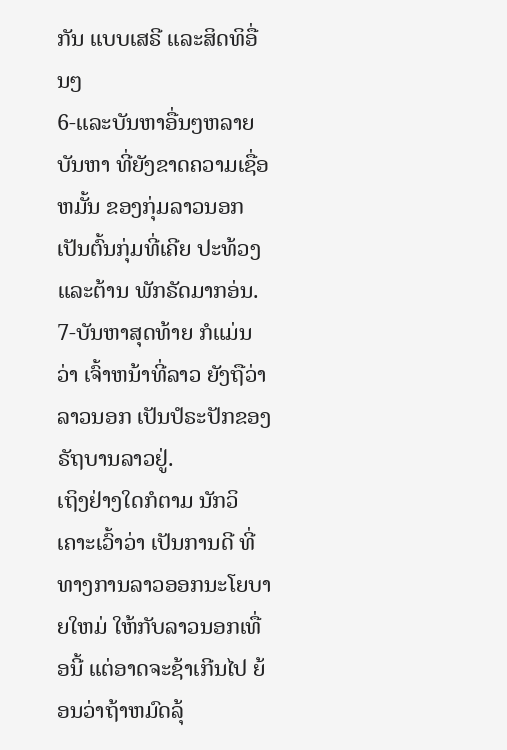ກັນ ແບບເສຣີ ແລະສິດທິອື່ນໆ
6-ແລະບັນຫາອື່ນໆຫລາຍບັນຫາ ທີ່ຍັງຂາດຄວາມເຊື່ອຫມັ້ນ ຂອງກຸ່ມລາວນອກ ເປັນຕົ້ນກຸ່ມທີ່ເຄີຍ ປະທ້ວງແລະຕ້ານ ພັກຣັດມາກອ່ນ.
7-ບັນຫາສຸດທ້າຍ ກໍແມ່ນວ່າ ເຈົ້າຫນ້າທີ່ລາວ ຍັງຖືວ່າ ລາວນອກ ເປັນປໍຣະປັກຂອງຣັຖບານລາວຢູ່.
ເຖິງຢ່າງໃດກໍຕາມ ນັກວິເຄາະເວົ້າວ່າ ເປັນການດີ ທີ່ທາງການລາວອອກນະໂຍບາຍໃຫມ່ ໃຫ້ກັບລາວນອກເທື່ອນີ້ ແຕ່ອາດຈະຊ້າເກີນໄປ ຍ້ອນວ່າຖ້າຫມົດລຸ້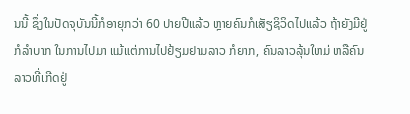ນນີ້ ຊຶ່ງໃນປັດຈຸບັນນີ້ກໍອາຍຸກວ່າ 60 ປາຍປີແລ້ວ ຫຼາຍຄົນກໍເສັຽຊິວິດໄປແລ້ວ ຖ້າຍັງມີຢູ່ ກໍລຳບາກ ໃນການໄປມາ ແມ້ແຕ່ການໄປຢ້ຽມຢາມລາວ ກໍຍາກ, ຄົນລາວລຸ້ນໃຫມ່ ຫລືຄົນລາວທີ່ເກີດຢູ່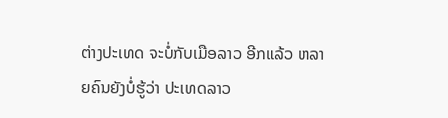ຕ່າງປະເທດ ຈະບໍ່ກັບເມືອລາວ ອີກແລ້ວ ຫລາຍຄົນຍັງບໍ່ຮູ້ວ່າ ປະເທດລາວ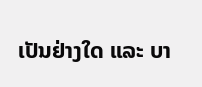ເປັນຢ່າງໃດ ແລະ ບາ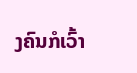ງຄົນກໍເວົ້າ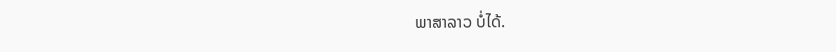ພາສາລາວ ບໍ່ໄດ້.